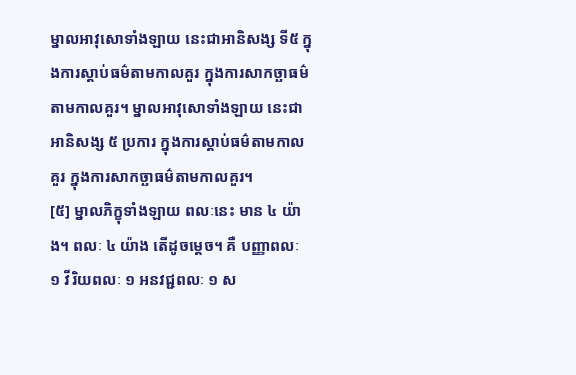ម្នាលអាវុសោទាំងឡាយ នេះជាអានិសង្ស ទី៥ ក្នុងការស្តាប់ធម៌តាមកាលគួរ ក្នុងការសាកច្ឆាធម៌តាមកាលគួរ។ ម្នាលអាវុសោទាំងឡាយ នេះជាអានិសង្ស ៥ ប្រការ ក្នុងការស្តាប់ធម៌តាមកាលគួរ ក្នុងការសាកច្ឆាធម៌តាមកាលគួរ។
[៥] ម្នាលភិក្ខុទាំងឡាយ ពលៈនេះ មាន ៤ យ៉ាង។ ពលៈ ៤ យ៉ាង តើដូចម្តេច។ គឺ បញ្ញាពលៈ ១ វីរិយពលៈ ១ អនវជ្ជពលៈ ១ ស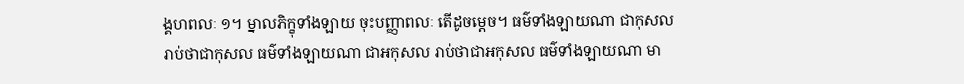ង្គហពលៈ ១។ ម្នាលភិក្ខុទាំងឡាយ ចុះបញ្ញាពលៈ តើដូចម្តេច។ ធម៌ទាំងឡាយណា ជាកុសល រាប់ថាជាកុសល ធម៌ទាំងឡាយណា ជាអកុសល រាប់ថាជាអកុសល ធម៌ទាំងឡាយណា មា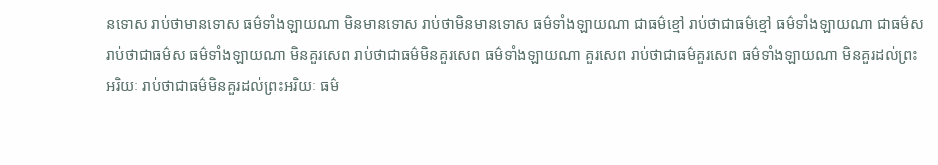នទោស រាប់ថាមានទោស ធម៌ទាំងឡាយណា មិនមានទោស រាប់ថាមិនមានទោស ធម៌ទាំងឡាយណា ជាធម៌ខ្មៅ រាប់ថាជាធម៌ខ្មៅ ធម៌ទាំងឡាយណា ជាធម៌ស រាប់ថាជាធម៌ស ធម៌ទាំងឡាយណា មិនគួរសេព រាប់ថាជាធម៌មិនគួរសេព ធម៌ទាំងឡាយណា គួរសេព រាប់ថាជាធម៌គួរសេព ធម៌ទាំងឡាយណា មិនគួរដល់ព្រះអរិយៈ រាប់ថាជាធម៌មិនគួរដល់ព្រះអរិយៈ ធម៌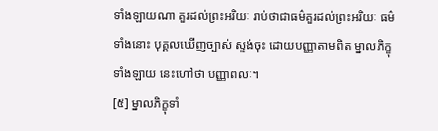ទាំងឡាយណា គួរដល់ព្រះអរិយៈ រាប់ថាជាធម៌គួរដល់ព្រះអរិយៈ ធម៌ទាំងនោះ បុគ្គលឃើញច្បាស់ ស្ទង់ចុះ ដោយបញ្ញាតាមពិត ម្នាលភិក្ខុទាំងឡាយ នេះហៅថា បញ្ញាពលៈ។
[៥] ម្នាលភិក្ខុទាំ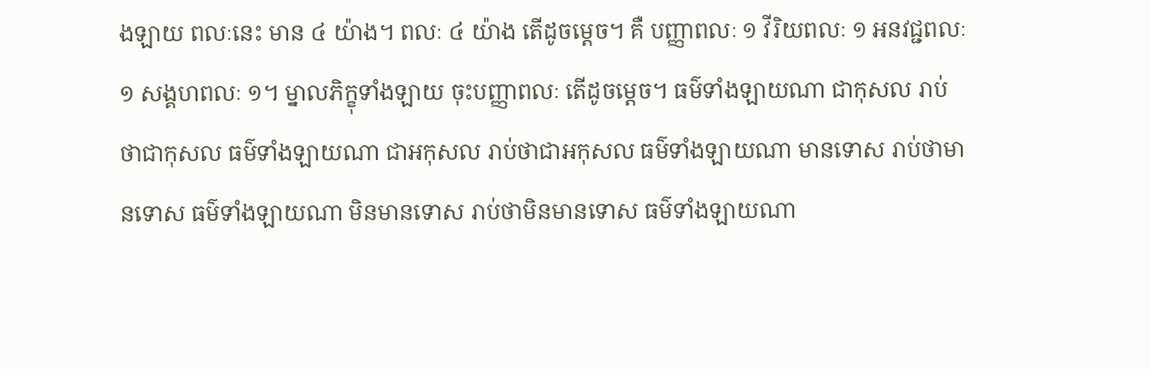ងឡាយ ពលៈនេះ មាន ៤ យ៉ាង។ ពលៈ ៤ យ៉ាង តើដូចម្តេច។ គឺ បញ្ញាពលៈ ១ វីរិយពលៈ ១ អនវជ្ជពលៈ ១ សង្គហពលៈ ១។ ម្នាលភិក្ខុទាំងឡាយ ចុះបញ្ញាពលៈ តើដូចម្តេច។ ធម៌ទាំងឡាយណា ជាកុសល រាប់ថាជាកុសល ធម៌ទាំងឡាយណា ជាអកុសល រាប់ថាជាអកុសល ធម៌ទាំងឡាយណា មានទោស រាប់ថាមានទោស ធម៌ទាំងឡាយណា មិនមានទោស រាប់ថាមិនមានទោស ធម៌ទាំងឡាយណា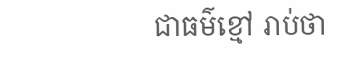ជាធម៌ខ្មៅ រាប់ថា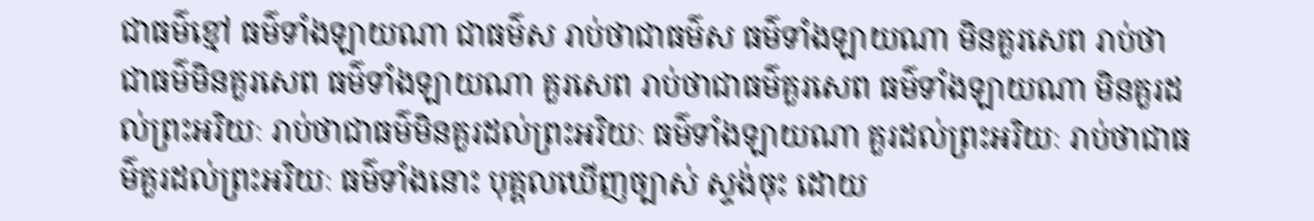ជាធម៌ខ្មៅ ធម៌ទាំងឡាយណា ជាធម៌ស រាប់ថាជាធម៌ស ធម៌ទាំងឡាយណា មិនគួរសេព រាប់ថាជាធម៌មិនគួរសេព ធម៌ទាំងឡាយណា គួរសេព រាប់ថាជាធម៌គួរសេព ធម៌ទាំងឡាយណា មិនគួរដល់ព្រះអរិយៈ រាប់ថាជាធម៌មិនគួរដល់ព្រះអរិយៈ ធម៌ទាំងឡាយណា គួរដល់ព្រះអរិយៈ រាប់ថាជាធម៌គួរដល់ព្រះអរិយៈ ធម៌ទាំងនោះ បុគ្គលឃើញច្បាស់ ស្ទង់ចុះ ដោយ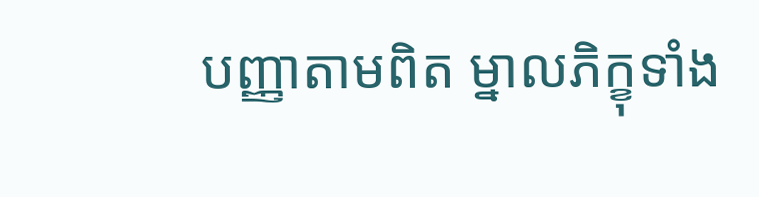បញ្ញាតាមពិត ម្នាលភិក្ខុទាំង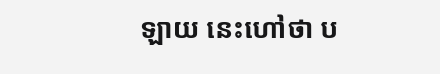ឡាយ នេះហៅថា ប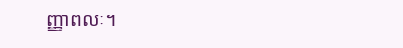ញ្ញាពលៈ។